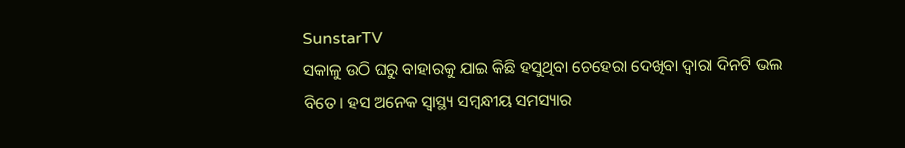SunstarTV
ସକାଳୁ ଉଠି ଘରୁ ବାହାରକୁ ଯାଇ କିଛି ହସୁଥିବା ଚେହେରା ଦେଖିବା ଦ୍ୱାରା ଦିନଟି ଭଲ ବିତେ। ହସ ଅନେକ ସ୍ୱାସ୍ଥ୍ୟ ସମ୍ବନ୍ଧୀୟ ସମସ୍ୟାର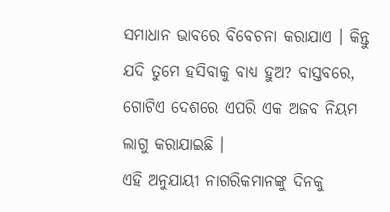ସମାଧାନ ଭାବରେ ବିବେଚନା କରାଯାଏ । କିନ୍ତୁ ଯଦି ତୁମେ ହସିବାକୁ ବାଧ୍ୟ ହୁଅ? ବାସ୍ତବରେ, ଗୋଟିଏ ଦେଶରେ ଏପରି ଏକ ଅଜବ ନିୟମ ଲାଗୁ କରାଯାଇଛି ।
ଏହି ଅନୁଯାୟୀ ନାଗରିକମାନଙ୍କୁ ଦିନକୁ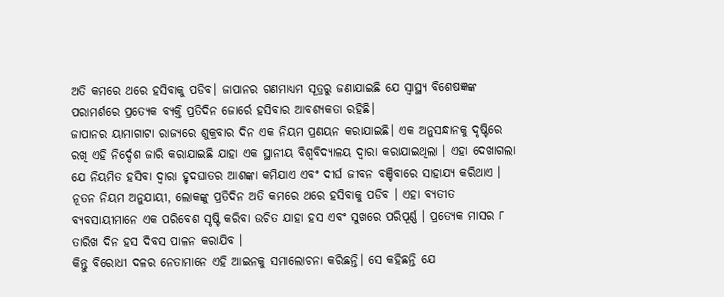ଅତି କମରେ ଥରେ ହସିବାକୁ ପଡିବ। ଜାପାନର ଗଣମାଧ୍ୟମ ସୂତ୍ରରୁ ଜଣାଯାଇଛି ଯେ ସ୍ବାସ୍ଥ୍ୟ ବିଶେଷଜ୍ଞଙ୍କ ପରାମର୍ଶରେ ପ୍ରତ୍ୟେକ ବ୍ୟକ୍ତି ପ୍ରତିଦିନ ଜୋର୍ରେ ହସିବାର ଆବଶ୍ୟକତା ରହିଛି।
ଜାପାନର ୟାମାଗାଟା ରାଜ୍ୟରେ ଶୁକ୍ରବାର ଦିନ ଏକ ନିୟମ ପ୍ରଣୟନ କରାଯାଇଛି। ଏକ ଅନୁସନ୍ଧାନକୁ ଦୃଷ୍ଟିରେ ରଖି ଏହି ନିର୍ଦ୍ଦେଶ ଜାରି କରାଯାଇଛି ଯାହା ଏକ ସ୍ଥାନୀୟ ବିଶ୍ୱବିଦ୍ୟାଳୟ ଦ୍ୱାରା କରାଯାଇଥିଲା । ଏହା ଦେଖାଗଲା ଯେ ନିୟମିତ ହସିବା ଦ୍ୱାରା ହୃଦଘାତର ଆଶଙ୍କା କମିଯାଏ ଏବଂ ଦୀର୍ଘ ଜୀବନ ବଞ୍ଚିବାରେ ସାହାଯ୍ୟ କରିଥାଏ ।
ନୂତନ ନିୟମ ଅନୁଯାୟୀ, ଲୋକଙ୍କୁ ପ୍ରତିଦିନ ଅତି କମରେ ଥରେ ହସିବାକୁ ପଡିବ । ଏହା ବ୍ୟତୀତ ବ୍ୟବସାୟୀମାନେ ଏକ ପରିବେଶ ସୃଷ୍ଟି କରିବା ଉଚିତ ଯାହା ହସ ଏବଂ ସୁଖରେ ପରିପୂର୍ଣ୍ଣ । ପ୍ରତ୍ୟେକ ମାସର ୮ ତାରିଖ ଦିନ ହସ ଦିବସ ପାଳନ କରାଯିବ ।
କିନ୍ତୁ ବିରୋଧୀ ଦଳର ନେତାମାନେ ଏହି ଆଇନକୁ ସମାଲୋଚନା କରିଛନ୍ତି। ସେ କହିଛନ୍ତି ଯେ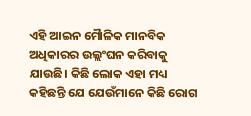ଏହି ଆଇନ ମୋୖଳିକ ମାନବିକ ଅଧିକାରର ଉଲ୍ଲଂଘନ କରିବାକୁ ଯାଉଛି। କିଛି ଲୋକ ଏହା ମଧ୍ୟ କହିଛନ୍ତି ଯେ ଯେଉଁମାନେ କିଛି ରୋଗ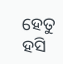ହେତୁ ହସି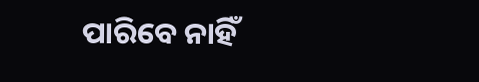ପାରିବେ ନାହିଁ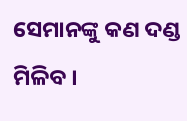ସେମାନଙ୍କୁ କଣ ଦଣ୍ଡ ମିଳିବ ।